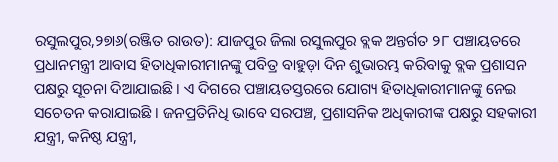ରସୁଲପୁର,୨୭ା୬(ରଞ୍ଜିତ ରାଉତ): ଯାଜପୁର ଜିଲା ରସୁଲପୁର ବ୍ଲକ ଅନ୍ତର୍ଗତ ୨୮ ପଞ୍ଚାୟତରେ ପ୍ରଧାନମନ୍ତ୍ରୀ ଆବାସ ହିତାଧିକାରୀମାନଙ୍କୁ ପବିତ୍ର ବାହୁଡ଼ା ଦିନ ଶୁଭାରମ୍ଭ କରିବାକୁ ବ୍ଲକ ପ୍ରଶାସନ ପକ୍ଷରୁ ସୂଚନା ଦିଆଯାଇଛି । ଏ ଦିଗରେ ପଞ୍ଚାୟତସ୍ତରରେ ଯୋଗ୍ୟ ହିତାଧିକାରୀମାନଙ୍କୁ ନେଇ ସଚେତନ କରାଯାଇଛି । ଜନପ୍ରତିନିଧି ଭାବେ ସରପଞ୍ଚ, ପ୍ରଶାସନିକ ଅଧିକାରୀଙ୍କ ପକ୍ଷରୁ ସହକାରୀ ଯନ୍ତ୍ରୀ, କନିଷ୍ଠ ଯନ୍ତ୍ରୀ,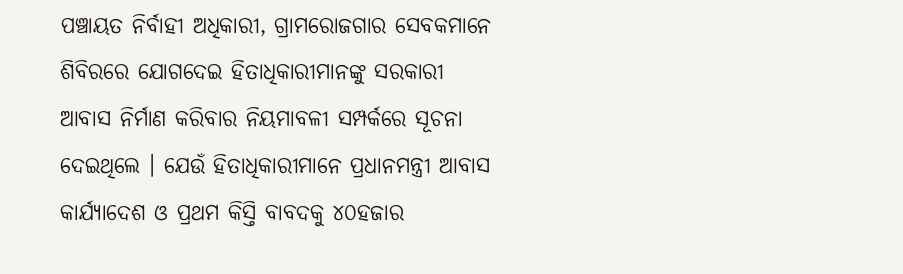ପଞ୍ଚାୟତ ନିର୍ବାହୀ ଅଧିକାରୀ, ଗ୍ରାମରୋଜଗାର ସେବକମାନେ ଶିବିରରେ ଯୋଗଦେଇ ହିତାଧିକାରୀମାନଙ୍କୁ ସରକାରୀ ଆବାସ ନିର୍ମାଣ କରିବାର ନିୟମାବଳୀ ସମ୍ପର୍କରେ ସୂଚନା ଦେଇଥିଲେ । ଯେଉଁ ହିତାଧିକାରୀମାନେ ପ୍ରଧାନମନ୍ତ୍ରୀ ଆବାସ କାର୍ଯ୍ୟାଦେଶ ଓ ପ୍ରଥମ କିସ୍ତି ବାବଦକୁ ୪୦ହଜାର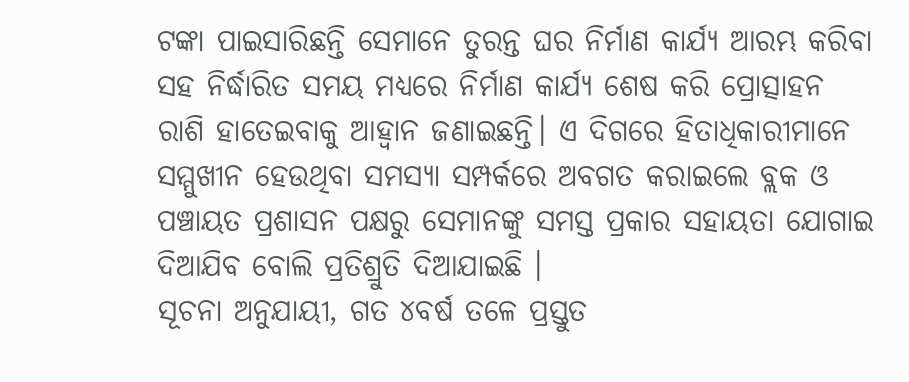ଟଙ୍କା ପାଇସାରିଛନ୍ତି ସେମାନେ ତୁରନ୍ତ ଘର ନିର୍ମାଣ କାର୍ଯ୍ୟ ଆରମ୍ଭ କରିବା ସହ ନିର୍ଦ୍ଧାରିତ ସମୟ ମଧ୍ୟରେ ନିର୍ମାଣ କାର୍ଯ୍ୟ ଶେଷ କରି ପ୍ରୋତ୍ସାହନ ରାଶି ହାତେଇବାକୁ ଆହ୍ବାନ ଜଣାଇଛନ୍ତି। ଏ ଦିଗରେ ହିତାଧିକାରୀମାନେ ସମ୍ମୁଖୀନ ହେଉଥିବା ସମସ୍ୟା ସମ୍ପର୍କରେ ଅବଗତ କରାଇଲେ ବ୍ଲକ ଓ ପଞ୍ଚାୟତ ପ୍ରଶାସନ ପକ୍ଷରୁ ସେମାନଙ୍କୁ ସମସ୍ତ ପ୍ରକାର ସହାୟତା ଯୋଗାଇ ଦିଆଯିବ ବୋଲି ପ୍ରତିଶ୍ରୁତି ଦିଆଯାଇଛି ।
ସୂଚନା ଅନୁଯାୟୀ, ଗତ ୪ବର୍ଷ ତଳେ ପ୍ରସ୍ତୁତ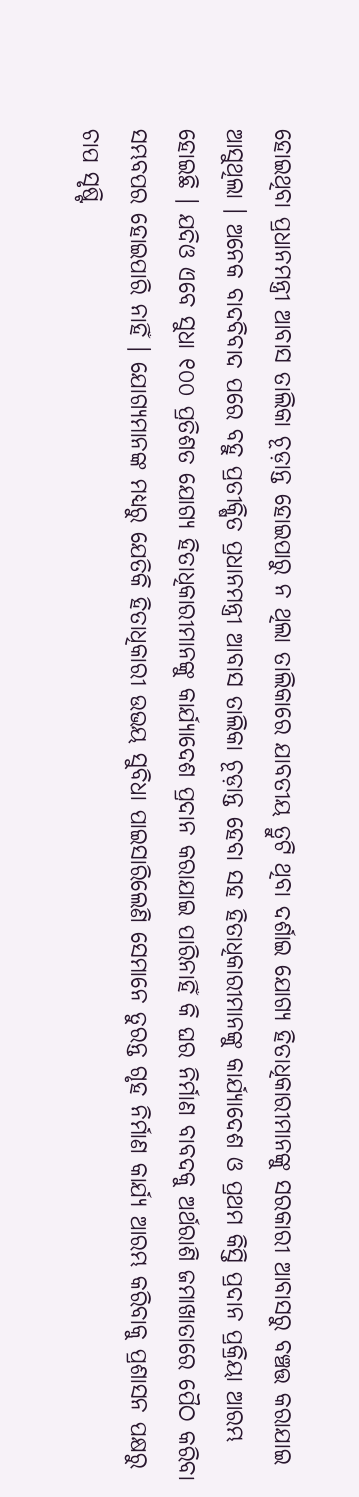ହୋଇଥିବା ପ୍ରଧାନମନ୍ତ୍ରୀ ଆବାସ ତାଲିକା ଚୂଡ଼ାନ୍ତ ହୋଇପାରୁ ନ ଥିଲା ତାଲିକାରେ ଯାବତୀୟ ତ୍ରୁଟି ଥିବା ଦର୍ଶାଇ ଯୋଗ୍ୟ ହିତାଧିକାରୀମାନଙ୍କୁ ସରକାରୀ ଆବାସରୁ ବଞ୍ଚତ୍ତ କରାଯାଇ ଆସୁଥିଲା । ଅନେକ ବାଦବିବାଦ ପରେ ବହୁ ପ୍ରତୀକ୍ଷିତ ପ୍ରଧାନମନ୍ତ୍ରୀ ଆବାସ ତାଲିକା ଚୂଡ଼ାନ୍ତ ହେବା ସହ ହିତାଧିକାରୀମାନଙ୍କୁ କାର୍ଯ୍ୟାଦେଶ ଓ ପ୍ରଥମ କିସ୍ତି ପ୍ରଦାନ ପ୍ରକ୍ରିୟା ଆରମ୍ଭ ହୋଇଛି । ଯଦିଓ ଏବେ ସୁଧା ୧୦୦ ପ୍ରତିଶତ ଯୋଗ୍ୟ ହିତାଧିକାରୀମାନଙ୍କୁ କାର୍ଯ୍ୟାଦେଶ ପ୍ରଦାନ କରାଯାଇ ପାରିନାହିଁ କି ଘର ନିର୍ମାଣ ବାବଦକୁ ଅର୍ଥରାଶି ଜମାଖାତାରେ ପୈଠ କରିବା ସମ୍ଭବପର ହୋଇପାରି ନାହିଁ । ଯୋଗ୍ୟମାନଙ୍କ ମଧ୍ୟରୁ ଯେତିକି ହିତାଧିକାରୀ ଉଭୟ ସୁବିଧା ପାଇସାରିଲେଣି ସେମାନେ ତୁରନ୍ତ ଗୃହ ନିର୍ମାଣ କାର୍ଯ୍ୟ ଆରମ୍ଭ କରିବାକୁ ପ୍ରଶାସନ ପକ୍ଷରୁ ଚାପ ସୃଷ୍ଟି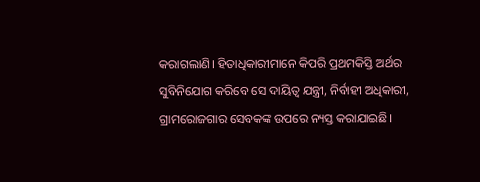କରାଗଲାଣି। ହିତାଧିକାରୀମାନେ କିପରି ପ୍ରଥମକିସ୍ତି ଅର୍ଥର ସୁବିନିଯୋଗ କରିବେ ସେ ଦାୟିତ୍ୱ ଯନ୍ତ୍ରୀ, ନିର୍ବାହୀ ଅଧିକାରୀ, ଗ୍ରାମରୋଜଗାର ସେବକଙ୍କ ଉପରେ ନ୍ୟସ୍ତ କରାଯାଇଛି।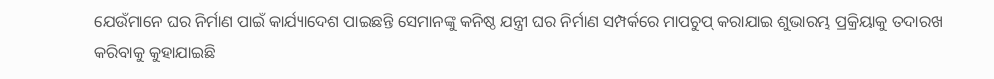ଯେଉଁମାନେ ଘର ନିର୍ମାଣ ପାଇଁ କାର୍ଯ୍ୟାଦେଶ ପାଇଛନ୍ତି ସେମାନଙ୍କୁ କନିଷ୍ଠ ଯନ୍ତ୍ରୀ ଘର ନିର୍ମାଣ ସମ୍ପର୍କରେ ମାପଚୁପ୍ କରାଯାଇ ଶୁଭାରମ୍ଭ ପ୍ରକ୍ରିୟାକୁ ତଦାରଖ କରିବାକୁ କୁହାଯାଇଛି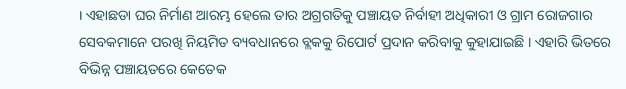। ଏହାଛଡା ଘର ନିର୍ମାଣ ଆରମ୍ଭ ହେଲେ ତାର ଅଗ୍ରଗତିକୁ ପଞ୍ଚାୟତ ନିର୍ବାହୀ ଅଧିକାରୀ ଓ ଗ୍ରାମ ରୋଜଗାର ସେବକମାନେ ପରଖି ନିୟମିତ ବ୍ୟବଧାନରେ ବ୍ଲକକୁ ରିପୋର୍ଟ ପ୍ରଦାନ କରିବାକୁ କୁହାଯାଇଛି । ଏହାରି ଭିତରେ ବିଭିନ୍ନ ପଞ୍ଚାୟତରେ କେତେକ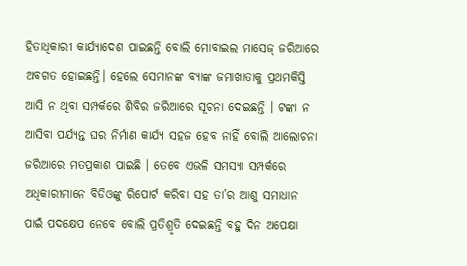ହିତାଧିକାରୀ କାର୍ଯ୍ୟାଦେଶ ପାଇଛନ୍ତି ବୋଲି ମୋବାଇଲ ମାସେଜ୍ ଜରିଆରେ ଅବଗତ ହୋଇଛନ୍ତି। ହେଲେ ସେମାନଙ୍କ ବ୍ୟାଙ୍କ ଜମାଖାତାକୁ ପ୍ରଥମକିସ୍ତି ଆସି ନ ଥିବା ସମ୍ପର୍କରେ ଶିବିର ଜରିଆରେ ସୂଚନା ଦେଇଛନ୍ତି । ଟଙ୍କା ନ ଆସିବା ପର୍ଯ୍ୟନ୍ତ ଘର ନିର୍ମାଣ କାର୍ଯ୍ୟ ସହଜ ହେବ ନାହିଁ ବୋଲି ଆଲୋଚନା ଜରିଆରେ ମତପ୍ରକାଶ ପାଇଛି । ତେବେ ଏଭଳି ସମସ୍ୟା ସମ୍ପର୍କରେ ଅଧିକାରୀମାନେ ବିଡିଓଙ୍କୁ ରିପୋର୍ଟ କରିବା ସହ ତା’ର ଆଶୁ ସମାଧାନ ପାଇଁ ପଦକ୍ଷେପ ନେବେ ବୋଲି ପ୍ରତିଶ୍ରୃତି ଦେଇଛନ୍ତି ବହୁ ଦିନ ଅପେକ୍ଷା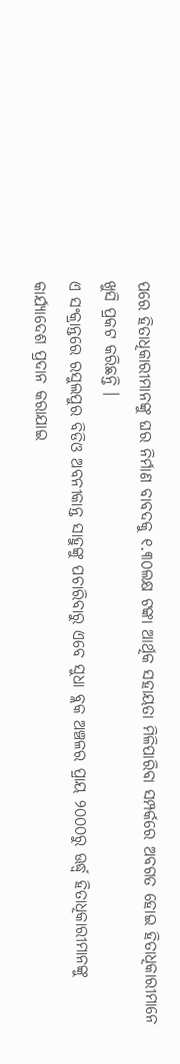ପରେ ହିତାଧିକାରୀମାନଙ୍କୁ ଘର ନିର୍ମାଣ ବାବଦକୁ ୧.୩୦ଲକ୍ଷ ଟଙ୍କା ଆର୍ଥିକ ସହାୟତା ମିଳିପାରିବା ସମ୍ପର୍କରେ ଅବଗତ ହୋଇ ହିତାଧିକାରୀମାନେ ଖୁସି ପ୍ରକଟ କରିଛନ୍ତି ।
ଏ ସଂକ୍ରାନ୍ତରେ ରସୁଲପୁର ବିଡିଓ ଅବନୀକାନ୍ତ ସାହୁଙ୍କୁ ପଚାରିବାରୁ ଏବେ ସୁଧା ବ୍ଲକ ଅଞ୍ଚଳର ପ୍ରାୟ ୨୦୦୦ରୁ ଊର୍ଦ୍ଧ୍ୱ ହିତାଧିକାରୀମାନଙ୍କୁ କାର୍ଯ୍ୟାଦେଶ ପ୍ରଦାନ କରାଯାଇ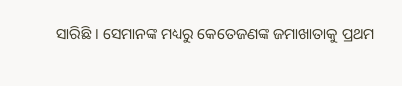ସାରିଛି । ସେମାନଙ୍କ ମଧ୍ୟରୁ କେତେଜଣଙ୍କ ଜମାଖାତାକୁ ପ୍ରଥମ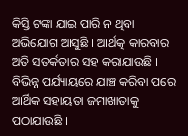କିସ୍ତି ଟଙ୍କା ଯାଇ ପାରି ନ ଥିବା ଅଭିଯୋଗ ଆସୁଛି । ଆର୍ଥତ୍କ କାରବାର ଅତି ସତର୍କତାର ସହ କରାଯାଉଛି । ବିଭିନ୍ନ ପର୍ଯ୍ୟାୟରେ ଯାଞ୍ଚ କରିବା ପରେ ଆର୍ଥିକ ସହାୟତା ଜମାଖାତାକୁ ପଠାଯାଉଛି ।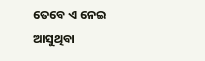ତେବେ ଏ ନେଇ ଆସୁଥିବା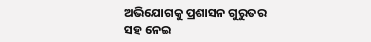ଅଭିଯୋଗକୁ ପ୍ରଶାସନ ଗୁରୁତର ସହ ନେଇ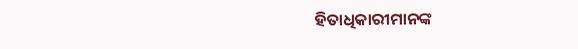ହିତାଧିକାରୀମାନଙ୍କ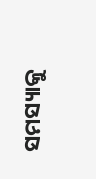ସମସ୍ୟାକୁ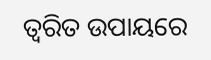ତ୍ୱରିତ ଉପାୟରେ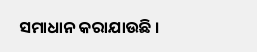ସମାଧାନ କରାଯାଉଛି ।